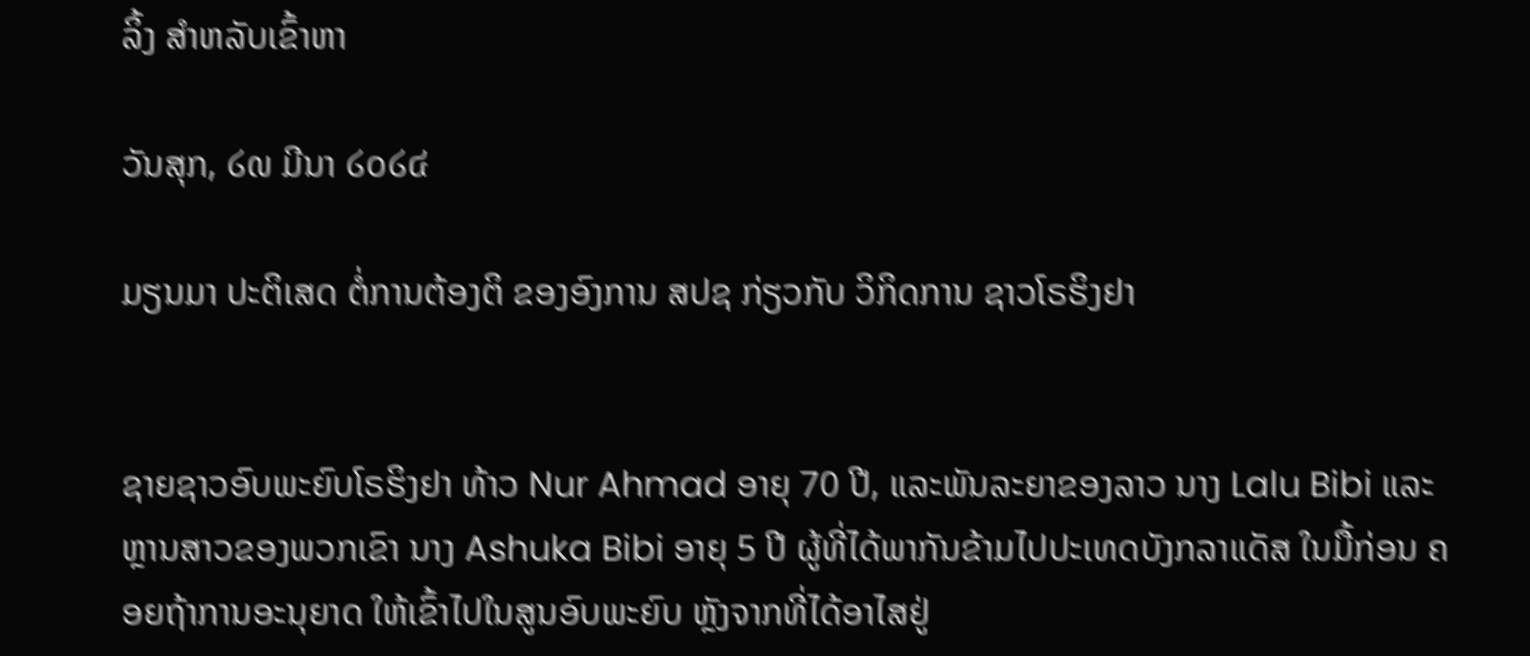ລິ້ງ ສຳຫລັບເຂົ້າຫາ

ວັນສຸກ, ໒໙ ມີນາ ໒໐໒໔

ມຽນມາ ປະຕິເສດ ຕໍ່ການຕ້ອງຕິ ຂອງອົງການ ສປຊ ກ່ຽວກັບ ວິກິດການ ຊາວໂຣຮິງຢາ


ຊາຍຊາວອົບພະຍົບໂຣຮິງຢາ ທ້າວ Nur Ahmad ອາຍຸ 70 ປີ, ແລະພັນລະຍາຂອງລາວ ນາງ Lalu Bibi ແລະຫຼານສາວຂອງພວກເຂົາ ນາງ Ashuka Bibi ອາຍຸ 5 ປີ ຜູ້ທີ່ໄດ້ພາກັນຂ້າມໄປປະເທດບັງກລາແດັສ ໃນມື້ກ່ອນ ຄອຍຖ້າການອະນຸຍາດ ໃຫ້ເຂົ້າໄປໃນສູນອົບພະຍົບ ຫຼັງຈາກທີ່ໄດ້ອາໄສຢູ່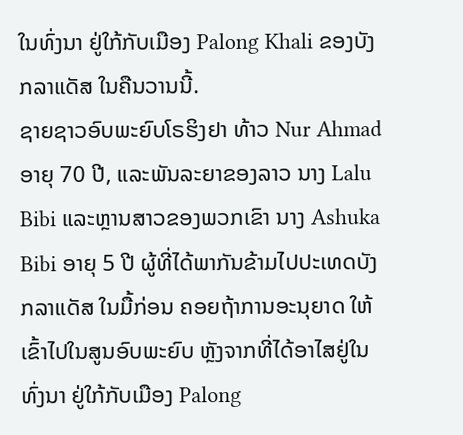ໃນທົ່ງນາ ຢູ່ໃກ້ກັບເມືອງ Palong Khali ຂອງບັງກລາແດັສ ໃນຄືນວານນີ້.
ຊາຍຊາວອົບພະຍົບໂຣຮິງຢາ ທ້າວ Nur Ahmad ອາຍຸ 70 ປີ, ແລະພັນລະຍາຂອງລາວ ນາງ Lalu Bibi ແລະຫຼານສາວຂອງພວກເຂົາ ນາງ Ashuka Bibi ອາຍຸ 5 ປີ ຜູ້ທີ່ໄດ້ພາກັນຂ້າມໄປປະເທດບັງກລາແດັສ ໃນມື້ກ່ອນ ຄອຍຖ້າການອະນຸຍາດ ໃຫ້ເຂົ້າໄປໃນສູນອົບພະຍົບ ຫຼັງຈາກທີ່ໄດ້ອາໄສຢູ່ໃນທົ່ງນາ ຢູ່ໃກ້ກັບເມືອງ Palong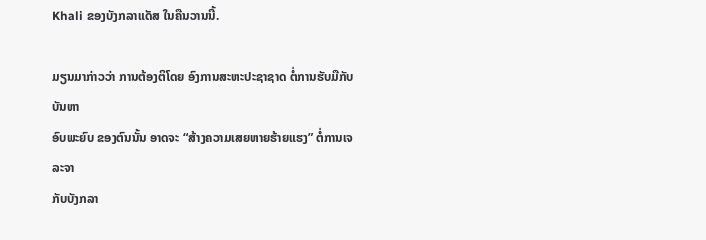Khali ຂອງບັງກລາແດັສ ໃນຄືນວານນີ້.

ມຽນມາກ່າວວ່າ ການຕ້ອງຕິໂດຍ ອົງການສະຫະປະຊາຊາດ ຕໍ່ການຮັບມືກັບບັນຫາ
ອົບພະຍົບ ຂອງຕົນນັ້ນ ອາດຈະ “ສ້າງຄວາມເສຍຫາຍຮ້າຍແຮງ” ຕໍ່ການເຈລະຈາ
ກັບບັງກລາ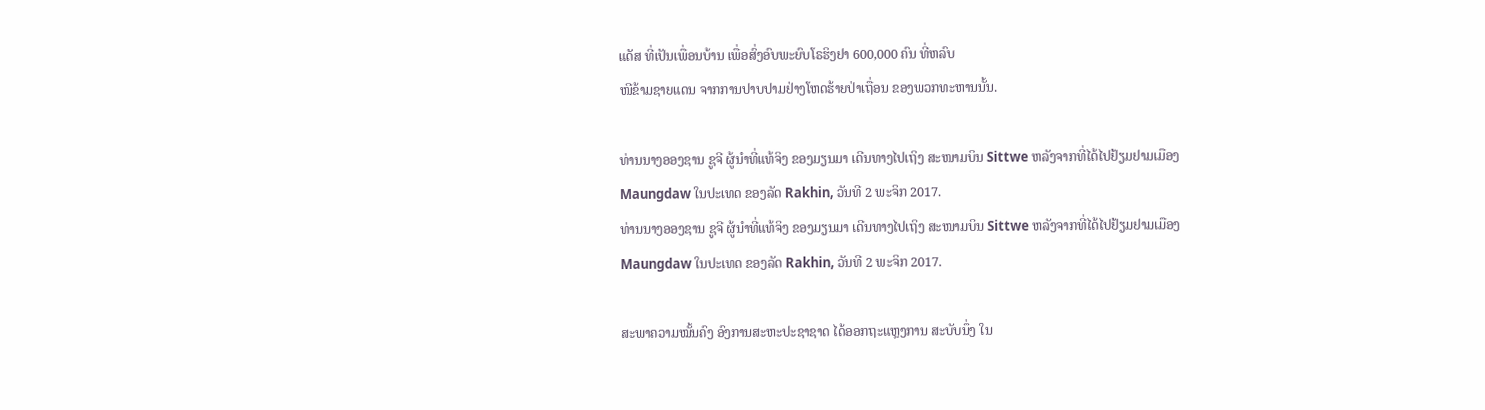ແດັສ ທີ່ເປັນເພື່ອນບ້ານ ເພື່ອສົ່ງອົບພະຍົບໂຣຮິງຢາ 600,000 ຄົນ ທີ່ຫລົບ
ໜີຂ້າມຊາຍແດນ ຈາກການປາບປາມຢ່າງໂຫດຮ້າຍປ່າເຖື່ອນ ຂອງພວກທະຫານນັ້ນ.

ທ່ານນາງອອງຊານ ຊູຈີ ຜູ້ນຳທີ່ແທ້ຈິງ ຂອງມຽນມາ ເດີນທາງໄປເຖິງ ສະໜາມບິນ Sittwe ຫລັງຈາກທີ່ໄດ້ໄປຢ້ຽມຢາມເມືອງ Maungdaw ໃນປະເທດ ຂອງລັດ Rakhin, ວັນທີ 2 ພະຈິກ 2017.
ທ່ານນາງອອງຊານ ຊູຈີ ຜູ້ນຳທີ່ແທ້ຈິງ ຂອງມຽນມາ ເດີນທາງໄປເຖິງ ສະໜາມບິນ Sittwe ຫລັງຈາກທີ່ໄດ້ໄປຢ້ຽມຢາມເມືອງ Maungdaw ໃນປະເທດ ຂອງລັດ Rakhin, ວັນທີ 2 ພະຈິກ 2017.

ສະພາຄວາມໝັ້ນຄົງ ອົງການສະຫະປະຊາຊາດ ໄດ້ອອກຖະແຫຼງການ ສະບັບນຶ່ງ ໃນ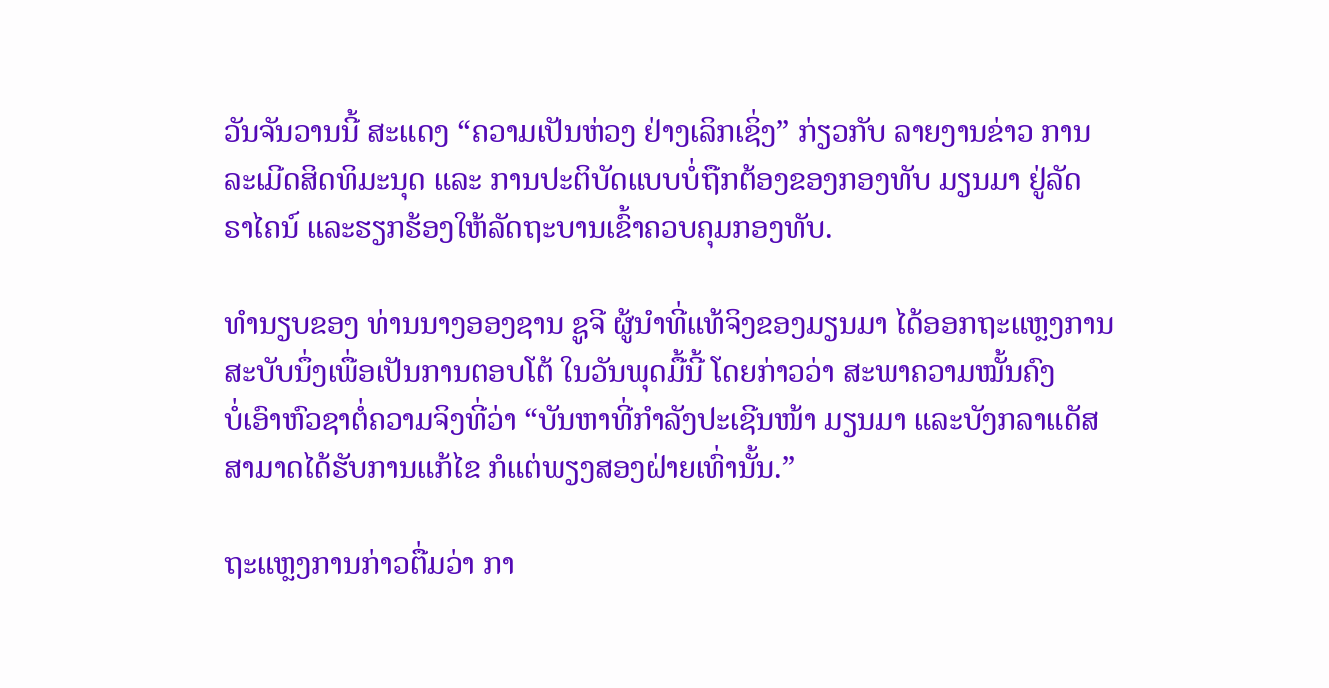ວັນຈັນວານນີ້ ສະແດງ “ຄວາມເປັນຫ່ວງ ຢ່າງເລິກເຊິ່ງ” ກ່ຽວກັບ ລາຍງານຂ່າວ ການ
ລະເມີດສິດທິມະນຸດ ແລະ ການປະຕິບັດແບບບໍ່ຖືກຕ້ອງຂອງກອງທັບ ມຽນມາ ຢູ່ລັດ
ຣາໄຄນ໌ ແລະຮຽກຮ້ອງໃຫ້ລັດຖະບານເຂົ້າຄວບຄຸມກອງທັບ.

ທຳນຽບຂອງ ທ່ານນາງອອງຊານ ຊູຈີ ຜູ້ນຳທີ່ແທ້ຈິງຂອງມຽນມາ ໄດ້ອອກຖະແຫຼງການ
ສະບັບນຶ່ງເພື່ອເປັນການຕອບໂຕ້ ໃນວັນພຸດມື້ນີ້ ໂດຍກ່າວວ່າ ສະພາຄວາມໝັ້ນຄົງ
ບໍ່ເອົາຫົວຊາຕໍ່ຄວາມຈິງທີ່ວ່າ “ບັນຫາທີ່ກຳລັງປະເຊີນໜ້າ ມຽນມາ ແລະບັງກລາແດັສ
ສາມາດໄດ້ຮັບການແກ້ໄຂ ກໍແຕ່ພຽງສອງຝ່າຍເທົ່ານັ້ນ.”

ຖະແຫຼງການກ່າວຕື່ມວ່າ ກາ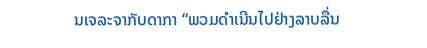ນເຈລະຈາກັບດາກາ “ພວມດຳເນີນໄປຢ່າງລາບລື່ນ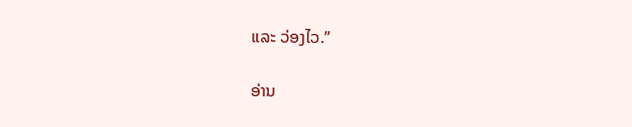ແລະ ວ່ອງໄວ.”

ອ່ານ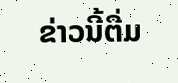ຂ່າວນີ້ຕື່ມ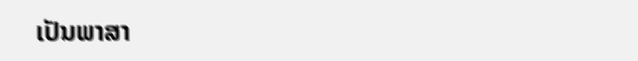ເປັນພາສາ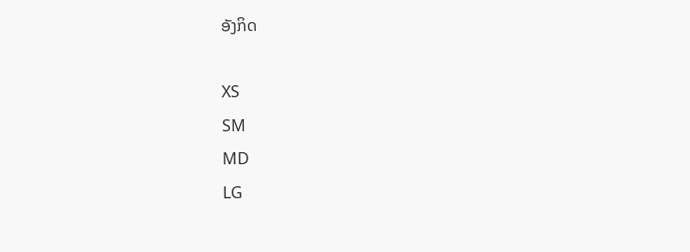ອັງກິດ

XS
SM
MD
LG